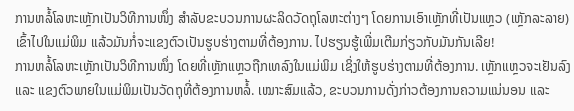ການຫລໍ້ໂລຫະເຫຼັກເປັນວິທີການໜຶ່ງ ສຳລັບຂະບວນການຜະລິດວັດຖຸໂລຫະຕ່າງໆ ໂດຍການເອົາເຫຼັກທີ່ເປັນແຫຼວ (ເຫຼັກລະລາຍ) ເຂົ້າໄປໃນແມ່ພິມ ແລ້ວມັນກໍ່ຈະແຂງຕົວເປັນຮູບຮ່າງຕາມທີ່ຕ້ອງການ. ໄປຮຽນຮູ້ເພີ່ມເຕີມກ່ຽວກັບມັນກັນເລີຍ!
ການຫລໍ້ໂລຫະເຫຼັກເປັນວິທີການໜຶ່ງ ໂດຍທີ່ເຫຼັກແຫຼວຖືກເທລົງໃນແມ່ພິມ ເຊິ່ງໃຫ້ຮູບຮ່າງຕາມທີ່ຕ້ອງການ. ເຫຼັກແຫຼວຈະເຢັນລົງ ແລະ ແຂງຕົວພາຍໃນແມ່ພິມເປັນວັດຖຸທີ່ຕ້ອງການຫລໍ້. ເໝາະສົມແລ້ວ, ຂະບວນການດັ່ງກ່າວຕ້ອງການຄວາມແນ່ນອນ ແລະ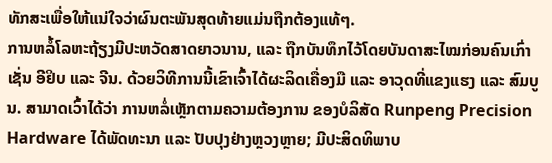ທັກສະເພື່ອໃຫ້ແນ່ໃຈວ່າຜົນຕະພັນສຸດທ້າຍແມ່ນຖືກຕ້ອງແທ້ໆ.
ການຫລໍ້ໂລຫະຖ້ຽງມີປະຫວັດສາດຍາວນານ, ແລະ ຖືກບັນທຶກໄວ້ໂດຍບັນດາສະໄໝກ່ອນຄົນເກົ່າເຊັ່ນ ອີຢິບ ແລະ ຈີນ. ດ້ວຍວິທີການນີ້ເຂົາເຈົ້າໄດ້ຜະລິດເຄື່ອງມື ແລະ ອາວຸດທີ່ແຂງແຮງ ແລະ ສົມບູນ. ສາມາດເວົ້າໄດ້ວ່າ ການຫລໍ່ເຫຼັກຕາມຄວາມຕ້ອງການ ຂອງບໍລິສັດ Runpeng Precision Hardware ໄດ້ພັດທະນາ ແລະ ປັບປຸງຢ່າງຫຼວງຫຼາຍ; ມີປະສິດທິພາບ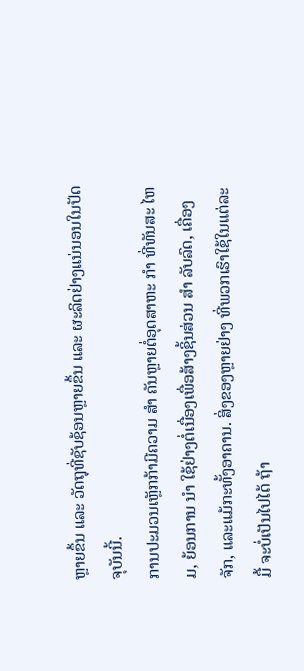ຫຼາຍຂຶ້ນ ແລະ ວັດຖຸທີ່ຊັບຊ້ອນຫຼາຍຂຶ້ນ ແລະ ຜະລິດຢ່າງແນ່ນອນໃນປັດຈຸບັນນີ້.
ການປະມວນເຫຼັກກ້າມີຄວາມ ສໍາ ຄັນຫຼາຍຕໍ່ອຸດສາຫະ ກໍາ ທີ່ທັນສະ ໄຫມ, ຍ້ອນການ ນໍາ ໃຊ້ຢ່າງຕໍ່ເນື່ອງເພື່ອສ້າງຊິ້ນສ່ວນ ສໍາ ລັບລົດ, ເຄື່ອງຈັກ, ແລະແມ້ກະທັ້ງອາຄານ. ສິ່ງຂອງຫຼາຍຢ່າງ ທີ່ພວກເຮົາໃຊ້ໃນແຕ່ລະມື້ ຈະບໍ່ເປັນໄປໄດ້ ຖ້າ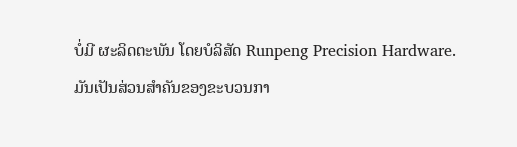ບໍ່ມີ ຜະລິດຕະພັນ ໂດຍບໍລິສັດ Runpeng Precision Hardware. ມັນເປັນສ່ວນສໍາຄັນຂອງຂະບວນກາ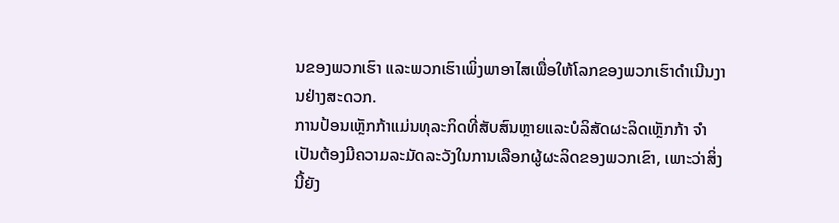ນຂອງພວກເຮົາ ແລະພວກເຮົາເພິ່ງພາອາໄສເພື່ອໃຫ້ໂລກຂອງພວກເຮົາດໍາເນີນງານຢ່າງສະດວກ.
ການປ້ອນເຫຼັກກ້າແມ່ນທຸລະກິດທີ່ສັບສົນຫຼາຍແລະບໍລິສັດຜະລິດເຫຼັກກ້າ ຈໍາ ເປັນຕ້ອງມີຄວາມລະມັດລະວັງໃນການເລືອກຜູ້ຜະລິດຂອງພວກເຂົາ, ເພາະວ່າສິ່ງນີ້ຍັງ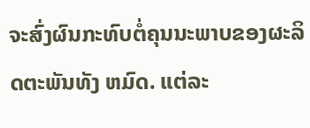ຈະສົ່ງຜົນກະທົບຕໍ່ຄຸນນະພາບຂອງຜະລິດຕະພັນທັງ ຫມົດ. ແຕ່ລະ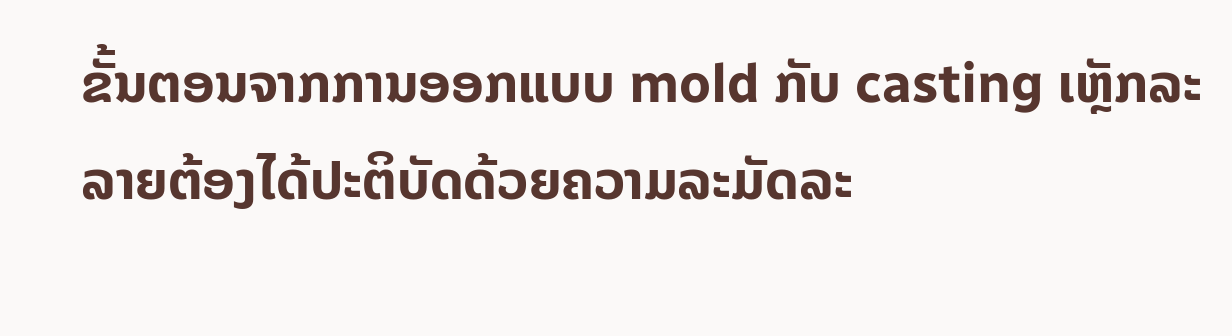ຂັ້ນຕອນຈາກການອອກແບບ mold ກັບ casting ເຫຼັກລະລາຍຕ້ອງໄດ້ປະຕິບັດດ້ວຍຄວາມລະມັດລະ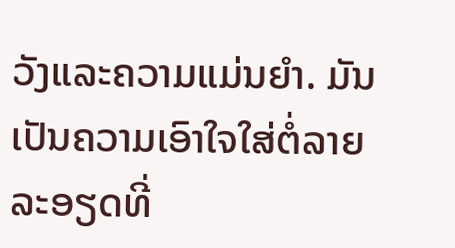ວັງແລະຄວາມແມ່ນຍໍາ. ມັນເປັນຄວາມເອົາໃຈໃສ່ຕໍ່ລາຍລະອຽດທີ່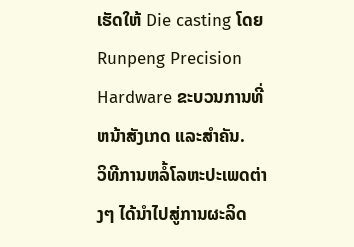ເຮັດໃຫ້ Die casting ໂດຍ Runpeng Precision Hardware ຂະບວນການທີ່ຫນ້າສັງເກດ ແລະສໍາຄັນ.
ວິທີການຫລໍ້ໂລຫະປະເພດຕ່າງໆ ໄດ້ນຳໄປສູ່ການຜະລິດ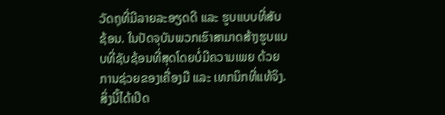ວັດຖຸທີ່ມີລາຍລະອຽດດີ ແລະ ຮູບແບບທີ່ສັບຊ້ອນ. ໃນປັດຈຸບັນພວກເຮົາສາມາດສ້າງຮູບແບບທີ່ຊັບຊ້ອນທີ່ສຸດໂດຍບໍ່ມີຄວາມເພຍ ດ້ວຍການຊ່ວຍຂອງເຄື່ອງມື ແລະ ເທກນິກທີ່ແທ້ຈິງ. ສິ່ງນີ້ໄດ້ເປີດ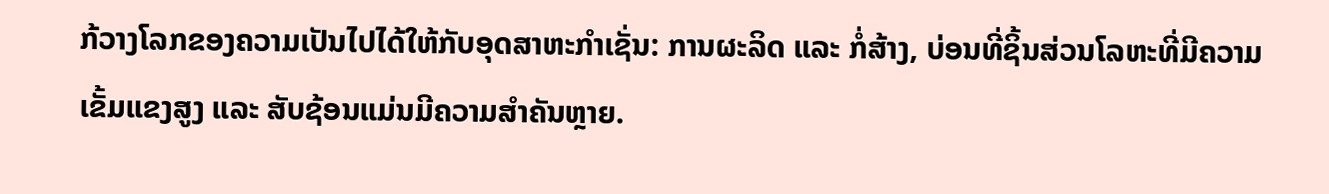ກ້ວາງໂລກຂອງຄວາມເປັນໄປໄດ້ໃຫ້ກັບອຸດສາຫະກຳເຊັ່ນ: ການຜະລິດ ແລະ ກໍ່ສ້າງ, ບ່ອນທີ່ຊິ້ນສ່ວນໂລຫະທີ່ມີຄວາມເຂັ້ມແຂງສູງ ແລະ ສັບຊ້ອນແມ່ນມີຄວາມສຳຄັນຫຼາຍ.